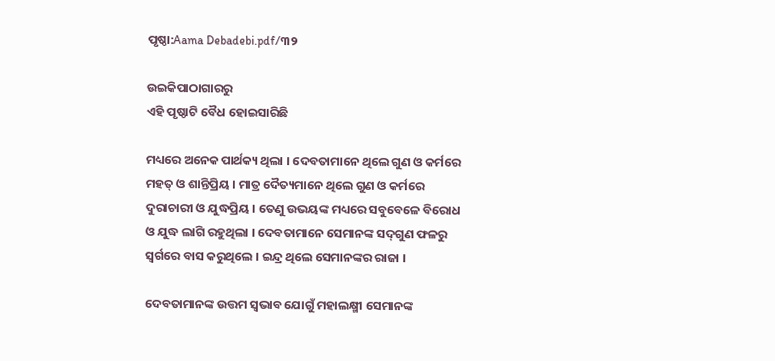ପୃଷ୍ଠା:Aama Debadebi.pdf/୩୨

ଉଇକିପାଠାଗାର‌ରୁ
ଏହି ପୃଷ୍ଠାଟି ବୈଧ ହୋଇସାରିଛି

ମଧ୍ୟରେ ଅନେକ ପାର୍ଥକ୍ୟ ଥିଲା । ଦେବତାମାନେ ଥିଲେ ଗୁଣ ଓ କର୍ମରେ ମହତ୍ ଓ ଶାନ୍ତିପ୍ରିୟ । ମାତ୍ର ଦୈତ୍ୟମାନେ ଥିଲେ ଗୁଣ ଓ କର୍ମରେ ଦୁରାଚାରୀ ଓ ଯୁଦ୍ଧପ୍ରିୟ । ତେଣୁ ଉଭୟଙ୍କ ମଧ୍ୟରେ ସବୁବେଳେ ବିରୋଧ ଓ ଯୁଦ୍ଧ ଲାଗି ରହୁଥିଲା । ଦେବତାମାନେ ସେମାନଙ୍କ ସଦ୍‌ଗୁଣ ଫଳରୁ ସ୍ୱର୍ଗରେ ବାସ କରୁଥିଲେ । ଇନ୍ଦ୍ର ଥିଲେ ସେମାନଙ୍କର ରାଜା ।

ଦେବତାମାନଙ୍କ ଉତ୍ତମ ସ୍ୱଭାବ ଯୋଗୁଁ ମହାଲକ୍ଷ୍ମୀ ସେମାନଙ୍କ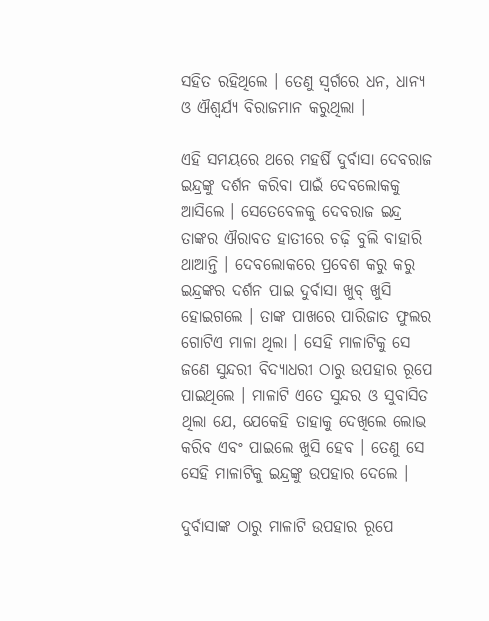ସହିତ ରହିଥିଲେ । ତେଣୁ ସ୍ୱର୍ଗରେ ଧନ, ଧାନ୍ୟ ଓ ଐଶ୍ୱର୍ଯ୍ୟ ବିରାଜମାନ କରୁଥିଲା ।

ଏହି ସମୟରେ ଥରେ ମହର୍ଷି ଦୁର୍ବାସା ଦେବରାଜ ଇନ୍ଦ୍ରଙ୍କୁ ଦର୍ଶନ କରିବା ପାଇଁ ଦେବଲୋକକୁ ଆସିଲେ । ସେତେବେଳକୁ ଦେବରାଜ ଇନ୍ଦ୍ର ତାଙ୍କର ଐରାବତ ହାତୀରେ ଚଢ଼ି ବୁଲି ବାହାରି ଥାଆନ୍ତି । ଦେବଲୋକରେ ପ୍ରବେଶ କରୁ କରୁ ଇନ୍ଦ୍ରଙ୍କର ଦର୍ଶନ ପାଇ ଦୁର୍ବାସା ଖୁବ୍ ଖୁସି ହୋଇଗଲେ । ତାଙ୍କ ପାଖରେ ପାରିଜାତ ଫୁଲର ଗୋଟିଏ ମାଳା ଥିଲା । ସେହି ମାଳାଟିକୁ ସେ ଜଣେ ସୁନ୍ଦରୀ ବିଦ୍ୟାଧରୀ ଠାରୁ ଉପହାର ରୂପେ ପାଇଥିଲେ । ମାଳାଟି ଏତେ ସୁନ୍ଦର ଓ ସୁବାସିତ ଥିଲା ଯେ, ଯେକେହି ତାହାକୁ ଦେଖିଲେ ଲୋଭ କରିବ ଏବଂ ପାଇଲେ ଖୁସି ହେବ । ତେଣୁ ସେ ସେହି ମାଳାଟିକୁ ଇନ୍ଦ୍ରଙ୍କୁ ଉପହାର ଦେଲେ ।

ଦୁର୍ବାସାଙ୍କ ଠାରୁ ମାଳାଟି ଉପହାର ରୂପେ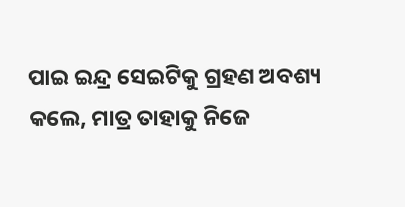ପାଇ ଇନ୍ଦ୍ର ସେଇଟିକୁ ଗ୍ରହଣ ଅବଶ୍ୟ କଲେ, ମାତ୍ର ତାହାକୁ ନିଜେ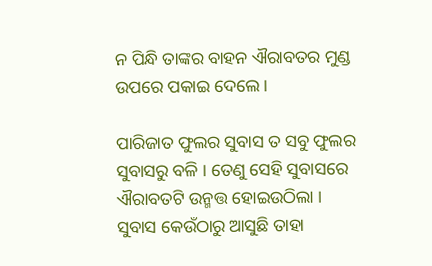ନ ପିନ୍ଧି ତାଙ୍କର ବାହନ ଐରାବତର ମୁଣ୍ଡ ଉପରେ ପକାଇ ଦେଲେ ।

ପାରିଜାତ ଫୁଲର ସୁବାସ ତ ସବୁ ଫୁଲର ସୁବାସରୁ ବଳି । ତେଣୁ ସେହି ସୁବାସରେ ଐରାବତଟି ଉନ୍ମତ୍ତ ହୋଇଉଠିଲା । ସୁବାସ କେଉଁଠାରୁ ଆସୁଛି ତାହା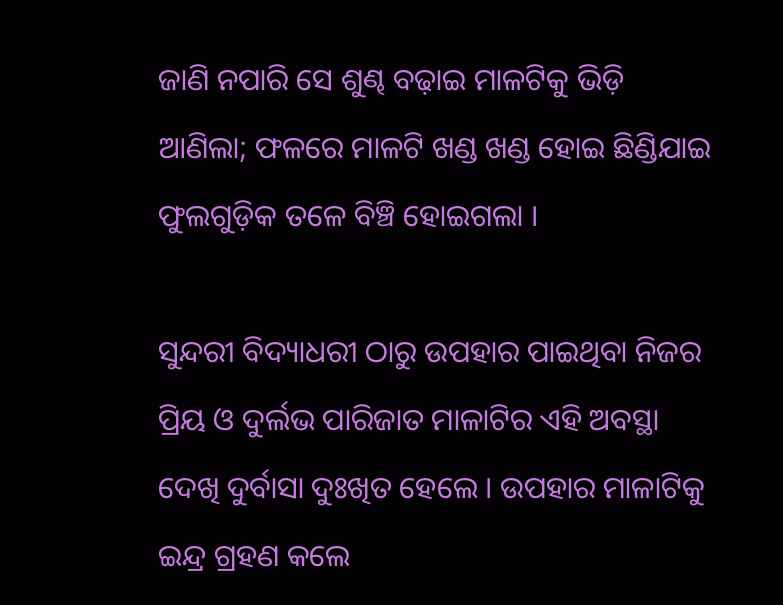ଜାଣି ନପାରି ସେ ଶୁଣ୍ଢ ବଢ଼ାଇ ମାଳଟିକୁ ଭିଡ଼ି ଆଣିଲା; ଫଳରେ ମାଳଟି ଖଣ୍ଡ ଖଣ୍ଡ ହୋଇ ଛିଣ୍ଡିଯାଇ ଫୁଲଗୁଡ଼ିକ ତଳେ ବିଞ୍ଚି ହୋଇଗଲା ।

ସୁନ୍ଦରୀ ବିଦ୍ୟାଧରୀ ଠାରୁ ଉପହାର ପାଇଥିବା ନିଜର ପ୍ରିୟ ଓ ଦୁର୍ଲଭ ପାରିଜାତ ମାଳାଟିର ଏହି ଅବସ୍ଥା ଦେଖି ଦୁର୍ବାସା ଦୁଃଖିତ ହେଲେ । ଉପହାର ମାଳାଟିକୁ ଇନ୍ଦ୍ର ଗ୍ରହଣ କଲେ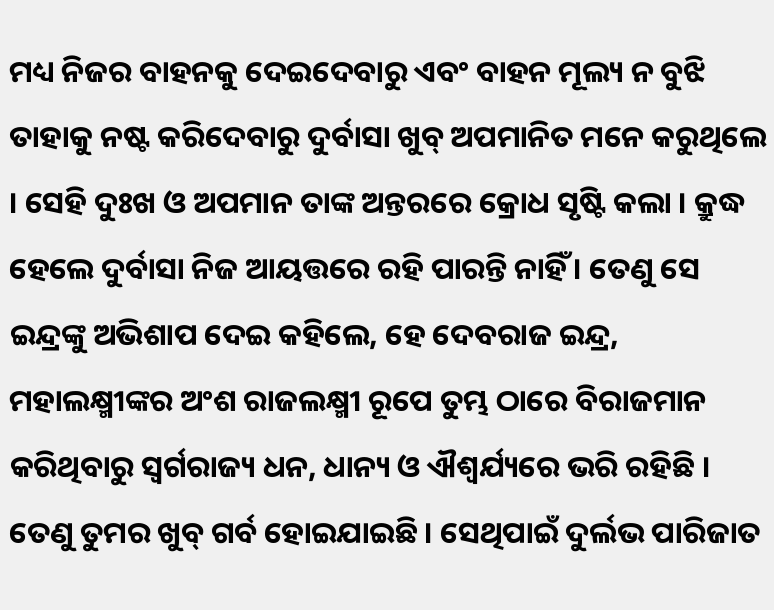ମଧ୍ୟ ନିଜର ବାହନକୁ ଦେଇଦେବାରୁ ଏବଂ ବାହନ ମୂଲ୍ୟ ନ ବୁଝି ତାହାକୁ ନଷ୍ଟ କରିଦେବାରୁ ଦୁର୍ବାସା ଖୁବ୍ ଅପମାନିତ ମନେ କରୁଥିଲେ । ସେହି ଦୁଃଖ ଓ ଅପମାନ ତାଙ୍କ ଅନ୍ତରରେ କ୍ରୋଧ ସୃଷ୍ଟି କଲା । କ୍ରୁଦ୍ଧ ହେଲେ ଦୁର୍ବାସା ନିଜ ଆୟତ୍ତରେ ରହି ପାରନ୍ତି ନାହିଁ । ତେଣୁ ସେ ଇନ୍ଦ୍ରଙ୍କୁ ଅଭିଶାପ ଦେଇ କହିଲେ, ହେ ଦେବରାଜ ଇନ୍ଦ୍ର, ମହାଲକ୍ଷ୍ମୀଙ୍କର ଅଂଶ ରାଜଲକ୍ଷ୍ମୀ ରୂପେ ତୁମ୍ଭ ଠାରେ ବିରାଜମାନ କରିଥିବାରୁ ସ୍ୱର୍ଗରାଜ୍ୟ ଧନ, ଧାନ୍ୟ ଓ ଐଶ୍ୱର୍ଯ୍ୟରେ ଭରି ରହିଛି । ତେଣୁ ତୁମର ଖୁବ୍ ଗର୍ବ ହୋଇଯାଇଛି । ସେଥିପାଇଁ ଦୁର୍ଲଭ ପାରିଜାତ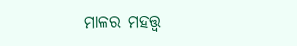ମାଳର ମହତ୍ତ୍ୱ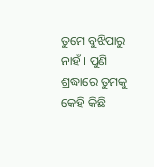ତୁମେ ବୁଝିପାରୁ ନାହଁ । ପୁଣି ଶ୍ରଦ୍ଧାରେ ତୁମକୁ କେହି କିଛି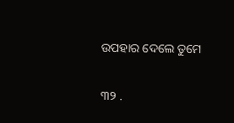ଉପହାର ଦେଲେ ତୁମେ

୩୨ .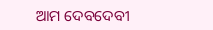ଆମ ଦେବଦେବୀ